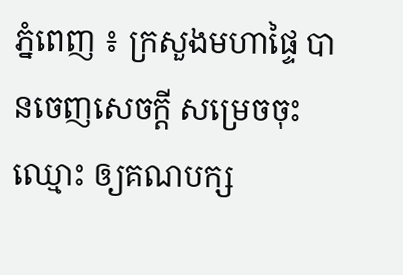ភ្នំពេញ ៖ ក្រសួងមហាផ្ទៃ បានចេញសេចក្តី សម្រេចចុះឈ្មោះ ឲ្យគណបក្ស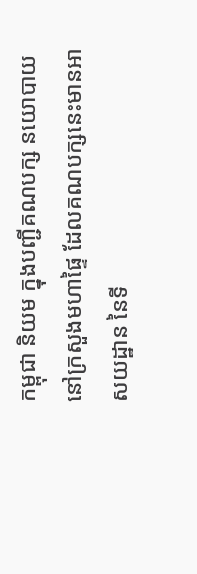កម្ពុជា និយម ក្នុងបញ្ជីគណបក្ស នយោបាយ នៅក្រសួងមហាផ្ទៃ ដែលគណបក្សនេះមានអាសយដ្ឋាន នៃទី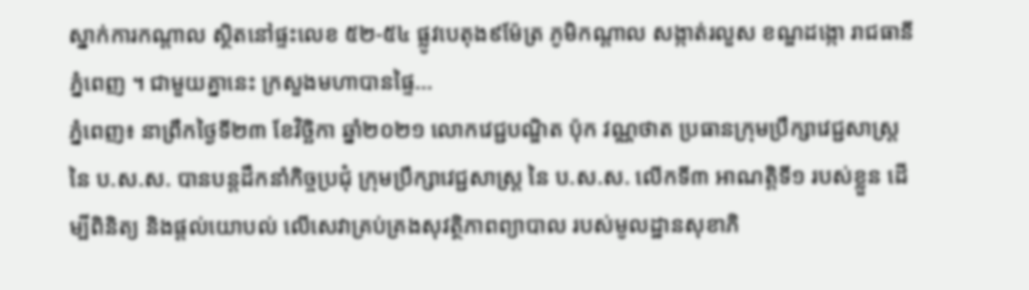ស្នាក់ការកណ្តាល ស្ថិតនៅផ្ទះលេខ ៥២-៥៤ ផ្លូវបេតុង៩ម៉ែត្រ ភូមិកណ្តាល សង្កាត់រលួស ខណ្ឌដង្កោ រាជធានីភ្នំពេញ ។ ជាមួយគ្នានេះ ក្រសួងមហាបានផ្ទៃ...
ភ្នំពេញ៖ នាព្រឹកថ្ងៃទី២៣ ខែវិច្ឆិកា ឆ្នាំ២០២១ លោកវេជ្ជបណ្ឌិត ប៉ុក វណ្ណថាត ប្រធានក្រុមប្រឹក្សាវេជ្ជសាស្រ្ត នៃ ប.ស.ស. បានបន្តដឹកនាំកិច្ចប្រជុំ ក្រុមប្រឹក្សាវេជ្ជសាស្រ្ត នៃ ប.ស.ស. លើកទី៣ អាណត្តិទី១ របស់ខ្លួន ដើម្បីពិនិត្យ និងផ្ដល់យោបល់ លើសេវាគ្រប់គ្រងសុវត្ថិភាពព្យាបាល របស់មូលដ្ឋានសុខាភិ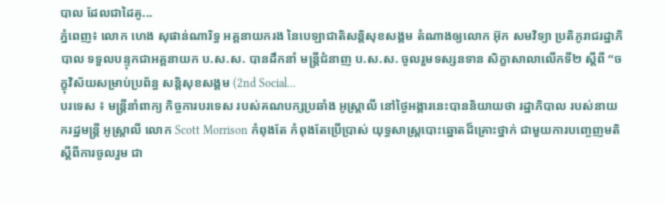បាល ដែលជាដៃគូ...
ភ្នំពេញ៖ លោក ហេង សុផាន់ណារិទ្ធ អគ្គនាយករង នៃបេឡាជាតិសន្តិសុខសង្គម តំណាងឲ្យលោក អ៊ុក សមវិទ្យា ប្រតិភូរាជរដ្ឋាភិបាល ទទួលបន្ទុកជាអគ្គនាយក ប.ស.ស. បានដឹកនាំ មន្រ្តីជំនាញ ប.ស.ស. ចូលរួមទស្សនទាន សិក្ខាសាលាលើកទី២ ស្តីពី “ចក្ខុវិស័យសម្រាប់ប្រព័ន្ធ សន្តិសុខសង្គម (2nd Social...
បរទេស ៖ មន្ត្រីនាំពាក្យ កិច្ចការបរទេស របស់គណបក្សប្រឆាំង អូស្ត្រាលី នៅថ្ងៃអង្គារនេះបាននិយាយថា រដ្ឋាភិបាល របស់នាយករដ្ឋមន្ត្រី អូស្ត្រាលី លោក Scott Morrison កំពុងតែ កំពុងតែប្រើប្រាស់ យុទ្ធសាស្ត្របោះឆ្នោតដ៏គ្រោះថ្នាក់ ជាមួយការបញ្ចេញមតិ ស្តីពីការចូលរួម ជា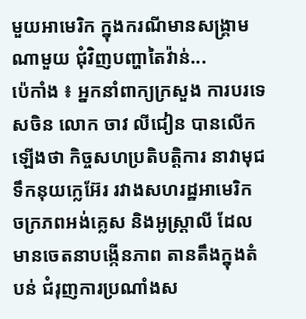មួយអាមេរិក ក្នុងករណីមានសង្គ្រាម ណាមួយ ជុំវិញបញ្ហាតៃវ៉ាន់...
ប៉េកាំង ៖ អ្នកនាំពាក្យក្រសួង ការបរទេសចិន លោក ចាវ លីជៀន បានលើកឡើងថា កិច្ចសហប្រតិបត្តិការ នាវាមុជទឹកនុយក្លេអ៊ែរ រវាងសហរដ្ឋអាមេរិក ចក្រភពអង់គ្លេស និងអូស្ត្រាលី ដែលមានចេតនាបង្កើនភាព តានតឹងក្នុងតំបន់ ជំរុញការប្រណាំងស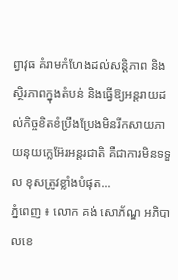ព្វាវុធ គំរាមកំហែងដល់សន្តិភាព និង ស្ថិរភាពក្នុងតំបន់ និងធ្វើឱ្យអន្តរាយដល់កិច្ចខិតខំប្រឹងប្រែងមិនរីកសាយភាយនុយក្លេអ៊ែរអន្តរជាតិ គឺជាការមិនទទួល ខុសត្រូវខ្លាំងបំផុត...
ភ្នំពេញ ៖ លោក គង់ សោភ័ណ្ឌ អភិបាលខេ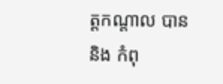ត្តកណ្តាល បាននិង កំពុ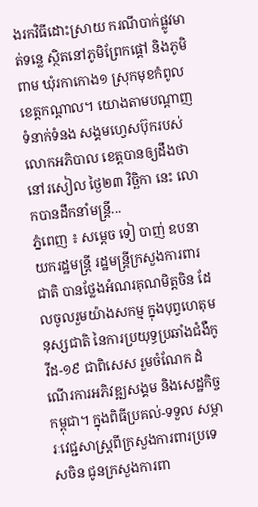ងរកវិធីដោះស្រាយ ករណីបាក់ផ្លូវមាត់ទន្លេ ស្ថិតនៅភូមិព្រែកផ្តៅ និងភូមិពាម ឃុំរកាកោង១ ស្រុកមុខកំពូល ខេត្តកណ្តាល។ យោងតាមបណ្តាញទំនាក់ទំនង សង្គមហ្វេសប៊ុករបស់លោកអភិបាល ខេត្តបានឲ្យដឹងថា នៅរសៀល ថ្ងៃ២៣ វិច្ឆិកា នេះ លោកបានដឹកនាំមន្រ្តី...
ភ្នំពេញ ៖ សម្ដេច ទៀ បាញ់ ឧបនាយករដ្ឋមន្ដ្រី រដ្ឋមន្ដ្រីក្រសួងការពារជាតិ បានថ្លែងអំណរគុណមិត្តចិន ដែលចូលរួមយ៉ាងសកម្ម ក្នុងបុព្វហេតុមនុស្សជាតិ នៃការប្រយុទ្ធប្រឆាំងជំងឺកូវីដ-១៩ ជាពិសេស រួមចំណែក ដំណើរការអភិវឌ្ឍសង្គម និងសេដ្ឋកិច្ចកម្ពុជា។ ក្នុងពិធីប្រគល់-ទទួល សម្ភារៈវេជ្ជសាស្ដ្រពីក្រសួងការពារប្រទេសចិន ជូនក្រសួងការពា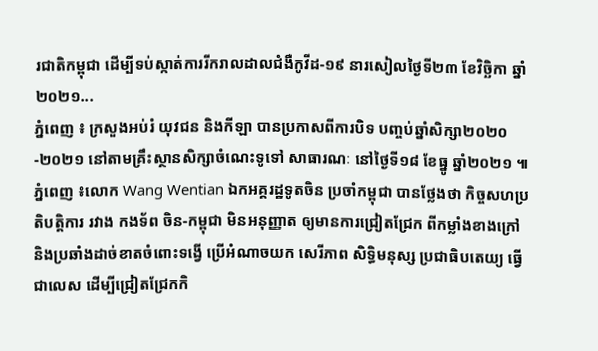រជាតិកម្ពុជា ដើម្បីទប់ស្កាត់ការរីករាលដាលជំងឺកូវីដ-១៩ នារសៀលថ្ងៃទី២៣ ខែវិច្ឆិកា ឆ្នាំ២០២១...
ភ្នំពេញ ៖ ក្រសួងអប់រំ យុវជន និងកីឡា បានប្រកាសពីការបិទ បញ្ចប់ឆ្នាំសិក្សា២០២០-២០២១ នៅតាមគ្រឹះស្ថានសិក្សាចំណេះទូទៅ សាធារណៈ នៅថ្ងៃទី១៨ ខែធ្នូ ឆ្នាំ២០២១ ៕
ភ្នំពេញ ៖លោក Wang Wentian ឯកអគ្គរដ្ឋទូតចិន ប្រចាំកម្ពុជា បានថ្លែងថា កិច្ចសហប្រតិបត្តិការ រវាង កងទ័ព ចិន-កម្ពុជា មិនអនុញ្ញាត ឲ្យមានការជ្រៀតជ្រែក ពីកម្លាំងខាងក្រៅ និងប្រឆាំងដាច់ខាតចំពោះទង្វើ ប្រើអំណាចយក សេរីភាព សិទ្ធិមនុស្ស ប្រជាធិបតេយ្យ ធ្វើជាលេស ដើម្បីជ្រៀតជ្រែកកិ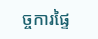ច្ចការផ្ទៃ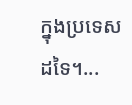ក្នុងប្រទេសដទៃ។...